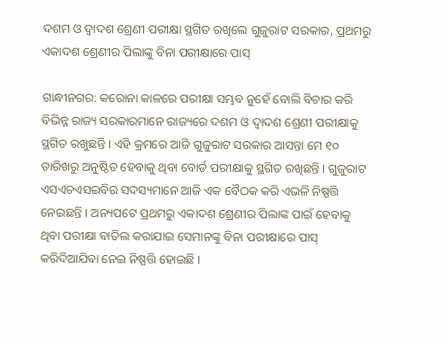ଦଶମ ଓ ଦ୍ୱାଦଶ ଶ୍ରେଣୀ ପରୀକ୍ଷା ସ୍ଥଗିତ ରଖିଲେ ଗୁଜୁରାଟ ସରକାର, ପ୍ରଥମରୁ ଏକାଦଶ ଶ୍ରେଣୀର ପିଲାଙ୍କୁ ବିନା ପରୀକ୍ଷାରେ ପାସ୍

ଗାନ୍ଧୀନଗର: କରୋନା କାଳରେ ପରୀକ୍ଷା ସମ୍ଭବ ନୁହେଁ ବୋଲି ବିଚାର କରି ବିଭିନ୍ନ ରାଜ୍ୟ ସରକାରମାନେ ରାଜ୍ୟରେ ଦଶମ ଓ ଦ୍ୱାଦଶ ଶ୍ରେଣୀ ପରୀକ୍ଷାକୁ ସ୍ଥଗିତ ରଖୁଛନ୍ତି । ଏହି କ୍ରମରେ ଆଜି ଗୁଜୁରାଟ ସରକାର ଆସନ୍ତା ମେ ୧୦ ତାରିଖରୁ ଅନୁଷ୍ଠିତ ହେବାକୁ ଥିବା ବୋର୍ଡ ପରୀକ୍ଷାକୁ ସ୍ଥଗିତ ରଖିଛନ୍ତି । ଗୁଜୁରାଟ ଏସଏଚଏସଇବିର ସଦସ୍ୟମାନେ ଆଜି ଏକ ବୈଠକ କରି ଏଭଳି ନିଷ୍ପତ୍ତି ନେଇଛନ୍ତି । ଅନ୍ୟପଟେ ପ୍ରଥମରୁ ଏକାଦଶ ଶ୍ରେଣୀର ପିଲାଙ୍କ ପାଇଁ ହେବାକୁ ଥିବା ପରୀକ୍ଷା ବାତିଲ କରାଯାଇ ସେମାନଙ୍କୁ ବିନା ପରୀକ୍ଷାରେ ପାସ୍ କରିଦିଆଯିବା ନେଇ ନିଷ୍ପତ୍ତି ହୋଇଛି ।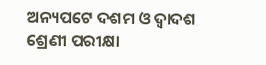ଅନ୍ୟପଟେ ଦଶମ ଓ ଦ୍ୱାଦଶ ଶ୍ରେଣୀ ପରୀକ୍ଷା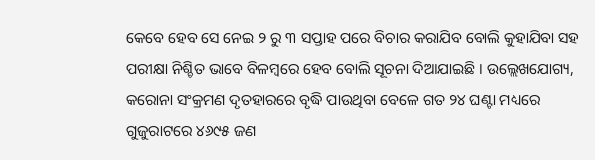କେବେ ହେବ ସେ ନେଇ ୨ ରୁ ୩ ସପ୍ତାହ ପରେ ବିଚାର କରାଯିବ ବୋଲି କୁହାଯିବା ସହ ପରୀକ୍ଷା ନିଶ୍ଚିତ ଭାବେ ବିଳମ୍ବରେ ହେବ ବୋଲି ସୂଚନା ଦିଆଯାଇଛି । ଉଲ୍ଲେଖଯୋଗ୍ୟ, କରୋନା ସଂକ୍ରମଣ ଦୃତହାରରେ ବୃଦ୍ଧି ପାଉଥିବା ବେଳେ ଗତ ୨୪ ଘଣ୍ଟା ମଧ୍ୟରେ ଗୁଜୁରାଟରେ ୪୬୯୫ ଜଣ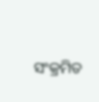ସଂକ୍ରମିତ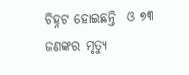ଚିହ୍ନଟ ହୋଇଛନ୍ତି  ଓ ୭୩ ଜଣଙ୍କର ମୃତ୍ୟୁ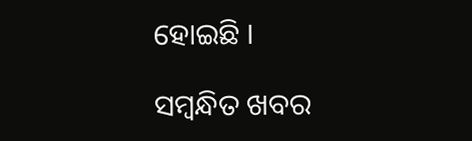ହୋଇଛି ।

ସମ୍ବନ୍ଧିତ ଖବର